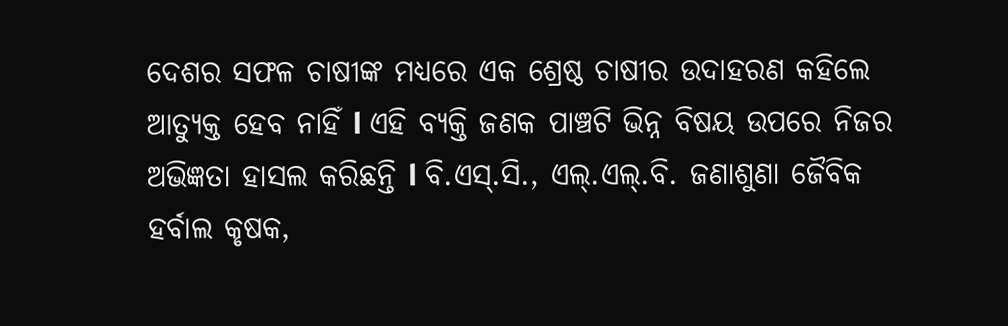ଦେଶର ସଫଳ ଚାଷୀଙ୍କ ମଧ୍ୟରେ ଏକ ଶ୍ରେଷ୍ଠ ଚାଷୀର ଉଦାହରଣ କହିଲେ ଆତ୍ୟୁକ୍ତ ହେବ ନାହିଁ l ଏହି ବ୍ୟକ୍ତି ଜଣକ ପାଞ୍ଚଟି ଭିନ୍ନ ବିଷୟ ଉପରେ ନିଜର ଅଭିଜ୍ଞତା ହାସଲ କରିଛନ୍ତି l ବି.ଏସ୍.ସି., ଏଲ୍.ଏଲ୍.ବି. ଜଣାଶୁଣା ଜୈବିକ ହର୍ବାଲ କୃଷକ,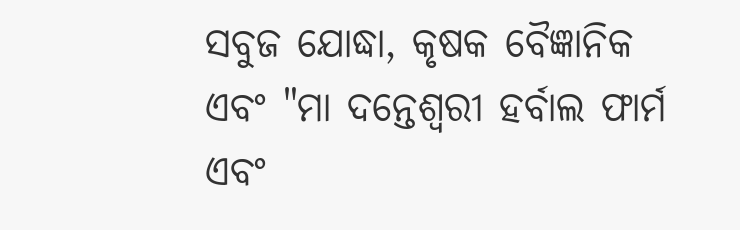ସବୁଜ ଯୋଦ୍ଧା, କୃଷକ ବୈଜ୍ଞାନିକ ଏବଂ "ମା ଦନ୍ତେଶ୍ୱରୀ ହର୍ବାଲ ଫାର୍ମ ଏବଂ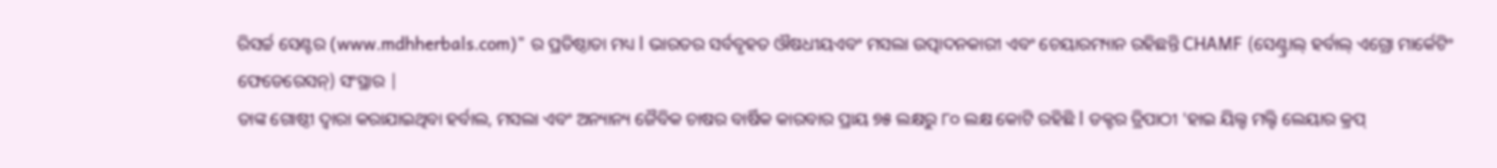ରିସର୍ଚ୍ଚ ସେଣ୍ଟର (www.mdhherbals.com)" ର ପ୍ରତିଷ୍ଠାତା ମଧ୍ୟ l ଭାରତର ସର୍ବବୃହତ ଔଷଧୀୟଏବଂ ମସଲା ଉତ୍ପାଦନକାରୀ ଏବଂ ଚେୟାରମ୍ୟାନ ରହିଛନ୍ତି CHAMF (ସେଣ୍ଟ୍ରାଲ୍ ହର୍ବାଲ୍ ଏଗ୍ରୋ ମାର୍କେଟିଂ ଫେଡେରେସନ୍) ସଂସ୍ଥାର |
ତାଙ୍କ ଗୋଷ୍ଠୀ ଦ୍ୱାରା କରାଯାଇଥିବା ହର୍ବାଲ, ମସଲା ଏବଂ ଅନ୍ୟାନ୍ୟ ଜୈବିକ ଚାଷର ବାର୍ଷିକ କାରବାର ପ୍ରାୟ ୭୫ ଲକ୍ଷରୁ ୮୦ ଲକ୍ଷ କୋଟି ରହିଛି l ଡକ୍ଟର ତ୍ରିପାଠୀ 'ହାଇ ୟିଲ୍ଡ ମଲ୍ଟି ଲେୟାର କ୍ରପ୍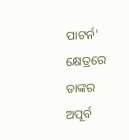ପାଟର୍ନ' କ୍ଷେତ୍ରରେ ତାଙ୍କର ଅପୂର୍ବ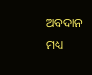ଅବଦାନ ମଧ୍ୟ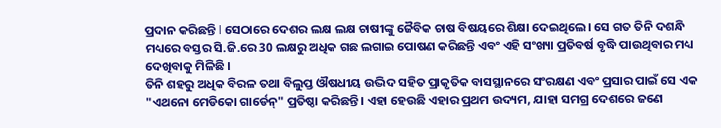ପ୍ରଦାନ କରିଛନ୍ତି l ସେଠାରେ ଦେଶର ଲକ୍ଷ ଲକ୍ଷ ଚାଷୀଙ୍କୁ ଜୈବିକ ଚାଷ ବିଷୟରେ ଶିକ୍ଷା ଦେଇଥିଲେ। ସେ ଗତ ତିନି ଦଶନ୍ଧି ମଧ୍ୟରେ ବସ୍ତର ସି.ଜି.ରେ 30 ଲକ୍ଷରୁ ଅଧିକ ଗଛ ଲଗାଇ ପୋଷଣ କରିଛନ୍ତି ଏବଂ ଏହି ସଂଖ୍ୟା ପ୍ରତିବର୍ଷ ବୃଦ୍ଧି ପାଉଥିବାର ମଧ୍ୟ ଦେଖିବାକୁ ମିଳିଛି ।
ତିନି ଶହରୁ ଅଧିକ ବିରଳ ତଥା ବିଲୁପ୍ତ ଔଷଧୀୟ ଉଦ୍ଭିଦ ସହିତ ପ୍ରାକୃତିକ ବାସସ୍ଥାନରେ ସଂରକ୍ଷଣ ଏବଂ ପ୍ରସାର ପାଇଁ ସେ ଏକ "ଏଥନୋ ମେଡିକୋ ଗାର୍ଡେନ୍" ପ୍ରତିଷ୍ଠା କରିଛନ୍ତି। ଏହା ହେଉଛି ଏହାର ପ୍ରଥମ ଉଦ୍ୟମ, ଯାହା ସମଗ୍ର ଦେଶରେ ଜଣେ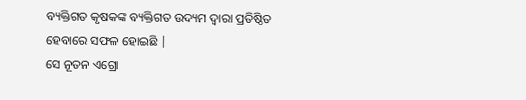ବ୍ୟକ୍ତିଗତ କୃଷକଙ୍କ ବ୍ୟକ୍ତିଗତ ଉଦ୍ୟମ ଦ୍ୱାରା ପ୍ରତିଷ୍ଠିତ ହେବାରେ ସଫଳ ହୋଇଛି |
ସେ ନୂତନ ଏଗ୍ରୋ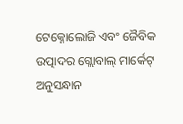ଟେକ୍ନୋଲୋଜି ଏବଂ ଜୈବିକ ଉତ୍ପାଦର ଗ୍ଲୋବାଲ୍ ମାର୍କେଟ୍ ଅନୁସନ୍ଧାନ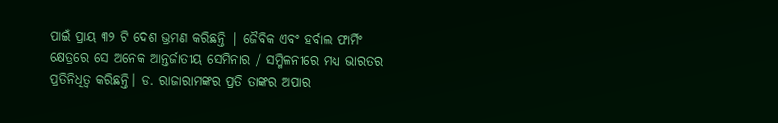ପାଇଁ ପ୍ରାୟ ୩୨ ଟି ଦେଶ ଭ୍ରମଣ କରିଛନ୍ତି | ଜୈବିକ ଏବଂ ହର୍ବାଲ ଫାର୍ମିଂ କ୍ଷେତ୍ରରେ ସେ ଅନେକ ଆନ୍ତର୍ଜାତୀୟ ସେମିନାର / ସମ୍ମିଳନୀରେ ମଧ୍ୟ ଭାରତର ପ୍ରତିନିଧିତ୍ୱ କରିଛନ୍ତି। ଡ. ରାଜାରାମଙ୍କର ପ୍ରତି ତାଙ୍କର ଅପାର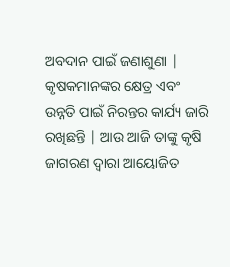ଅବଦାନ ପାଇଁ ଜଣାଶୁଣା | କୃଷକମାନଙ୍କର କ୍ଷେତ୍ର ଏବଂ ଉନ୍ନତି ପାଇଁ ନିରନ୍ତର କାର୍ଯ୍ୟ ଜାରି ରଖିଛନ୍ତି | ଆଉ ଆଜି ତାଙ୍କୁ କୃଷି ଜାଗରଣ ଦ୍ୱାରା ଆୟୋଜିତ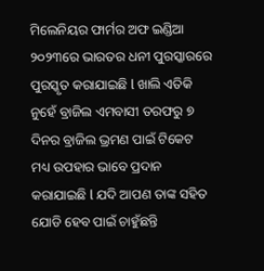ମିଲେନିୟର ଫାର୍ମର ଅଫ ଇଣ୍ଡିଆ ୨୦୨୩ରେ ଭାରତର ଧନୀ ପୁରସ୍କାରରେ ପୁରସ୍କୃତ କରାଯାଇଛି l ଖାଲି ଏତିକି ନୁହେଁ ବ୍ରାଜିଲ ଏମବାସୀ ତରଫରୁ ୭ ଦିନର ବ୍ରାଜିଲ ଭ୍ରମଣ ପାଇଁ ଟିକେଟ ମଧ୍ୟ ଉପହାର ଭାବେ ପ୍ରଦାନ କରାଯାଇଛି l ଯଦି ଆପଣ ତାଙ୍କ ସହିତ ଯୋଡି ହେବ ପାଇଁ ଚାହୁଁଛନ୍ତି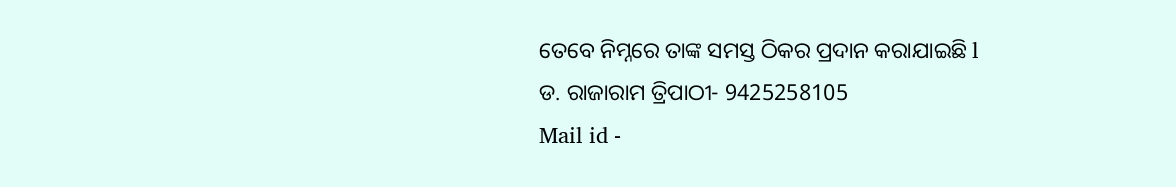ତେବେ ନିମ୍ନରେ ତାଙ୍କ ସମସ୍ତ ଠିକର ପ୍ରଦାନ କରାଯାଇଛି l
ଡ. ରାଜାରାମ ତ୍ରିପାଠୀ- 9425258105
Mail id -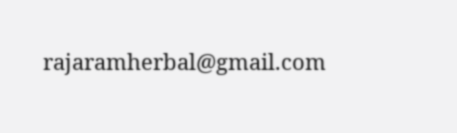rajaramherbal@gmail.com